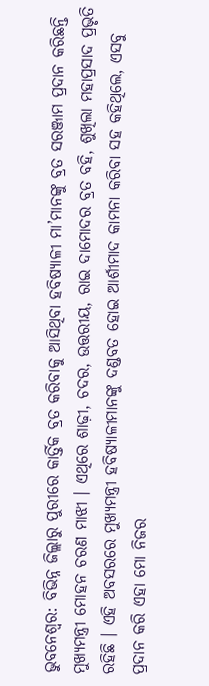ଭୁବନେଶ୍ୱର: ବିଭିନ୍ନ ଜିଲ୍ଲାରୁ ପୁରୀରେ କାର୍ତ୍ତିକ ବ୍ରତ କରିବାକୁ ଆସିଥିବା ହବିଷ୍ୟାଳୀ ମା’ମାନଙ୍କୁ ବ୍ରତ ସରଞ୍ଜାମ ପ୍ରଦାନ କରିଛନ୍ତି ମୁଖ୍ୟମନ୍ତ୍ରୀ ମୋହନ ଚରଣ ମାଝୀ । ଏଥିରେ ଶାଢ଼ୀ, ଚଦର, ଉତ୍ତରୀୟ, ରାଇ ଦାମୋଦର ବ୍ରତ ବହି, ଶୁଖିଲା ମହାପ୍ରସାଦ ପ୍ରଭୃତି ରହିଛି । ଏହି ଅବସରରେ ମୁଖ୍ୟମନ୍ତ୍ରୀ ହବିଷ୍ୟାଳୀମାନଙ୍କୁ ଦଣ୍ଡବତ ହୋଇ ଆର୍ଶୀମାଦ କାମନା କରିବା ସହ କହିଥିଲେ, ଏସବୁ ପ୍ରଦାନ କରି ଏହା ମୋ ନିଜର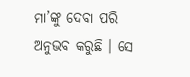ମା’ଙ୍କୁ ଦେବା ପରି ଅନୁଭବ କରୁଛି । ସେ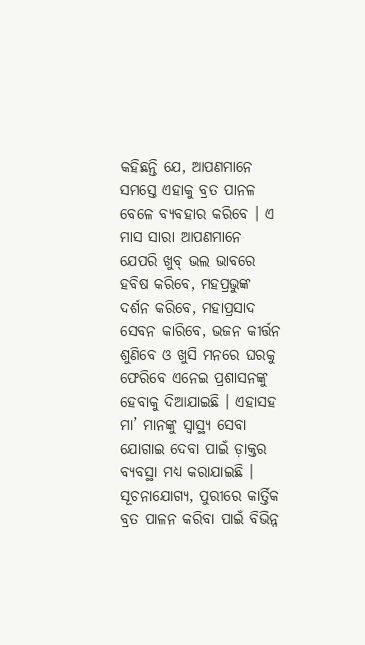କହିଛନ୍ତି ଯେ, ଆପଣମାନେ ସମସ୍ତେ ଏହାକୁ ବ୍ରତ ପାନଳ ବେଳେ ବ୍ୟବହାର କରିବେ । ଏ ମାସ ସାରା ଆପଣମାନେ ଯେପରି ଖୁବ୍ ଭଲ ଭାବରେ ହବିଷ କରିବେ, ମହପ୍ରଭୁଙ୍କ ଦର୍ଶନ କରିବେ, ମହାପ୍ରସାଦ ସେବନ କାରିବେ, ଭଜନ କୀର୍ତ୍ତନ ଶୁଣିବେ ଓ ଖୁସି ମନରେ ଘରକୁ ଫେରିବେ ଏନେଇ ପ୍ରଶାସନଙ୍କୁ ହେବାକୁ ଦିଆଯାଇଛି । ଏହାସହ ମା’ ମାନଙ୍କୁ ସ୍ୱାସ୍ଥ୍ୟ ସେବା ଯୋଗାଇ ଦେବା ପାଇଁ ଡ଼ାକ୍ତର ବ୍ୟବସ୍ଥା ମଧ୍ୟ କରାଯାଇଛି ।
ସୂଚନାଯୋଗ୍ୟ, ପୁରୀରେ କାର୍ତ୍ତିକ ବ୍ରତ ପାଳନ କରିବା ପାଇଁ ବିଭିନ୍ନ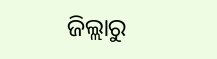ଜିଲ୍ଲାରୁ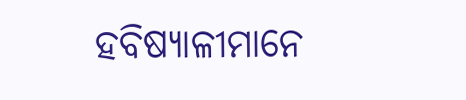ହବିଷ୍ୟାଳୀମାନେ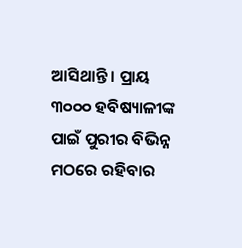ଆସିଥାନ୍ତି । ପ୍ରାୟ ୩୦୦୦ ହବିଷ୍ୟାଳୀଙ୍କ ପାଇଁ ପୁରୀର ବିଭିନ୍ନ ମଠରେ ରହିବାର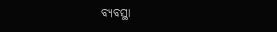ବ୍ୟବସ୍ଥା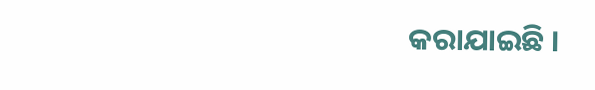କରାଯାଇଛି ।